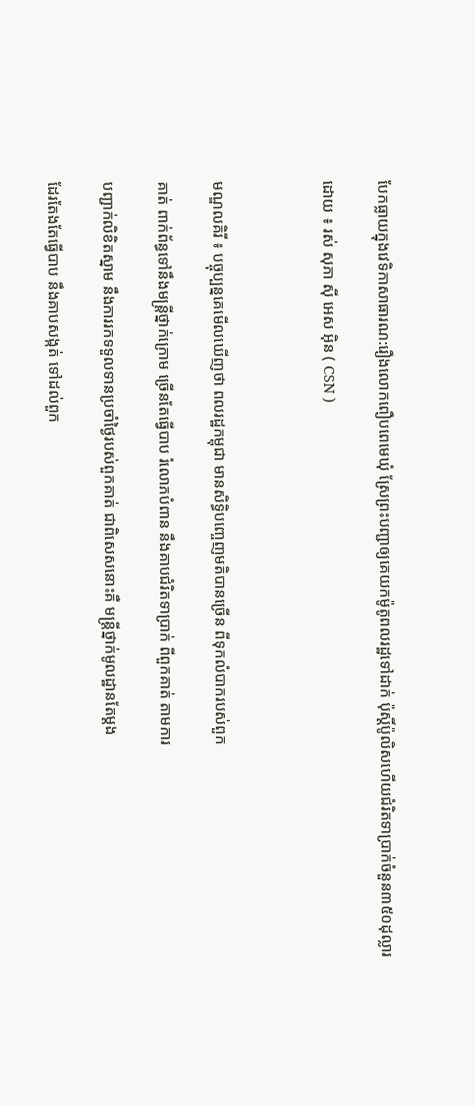បែកធ្លាយក្នុងវេទិកាសាធារណ:រឿងលោកពឿបពេមេឃុំ ស្រែព្រះបញ្ជាឲ្យគេយកម៉ូតូពលរដ្ឋទៅដាក់ ប៉ុស្តិ៍ប៉ូលិសហើយជំរិតទាប្រាក់ចំនួន៣៥០ដុល្លារ

ដោយ ៖ រស់ សុភា ស៊ី អេស អ៊ិន ( CSN )



មណ្ឌលគិរី ៖ បច្ចុប្បន្នគេមើលឃើញថា ពលរដ្ឋកម្ពុជា មានសិទ្ធិបញ្ចេញមតិបានច្រើន ពីទុកលំបាករបស់ពួក

គាត់ ពាក់ព័ន្ធទៅនឹងមន្ត្រីថ្នាក់ក្រោម ច្រើនតែធ្វើបាប រំលោភបំពាន នឹងគាបជំរិតទាប្រាក់ ពីពួកគាត់ តាមការ

បញ្ជាក់លិខិតស្នាម នឹងការរកទទួលទានប្រចាំថ្ងៃរបស់ពួកគាត់ ជាពិសេសនោះគឺ មន្ត្រីថ្នាក់មូលដ្ឋានតែម្ដង

ដែរតែងតែធ្វើបាប នឹងគាបសង្កត់ ទៅដល់ពួក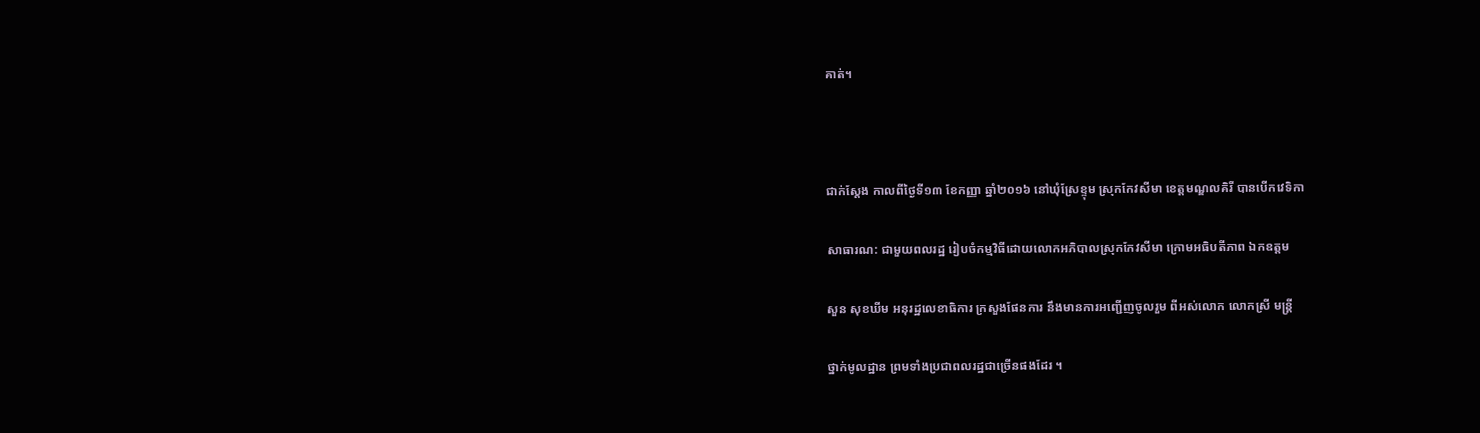គាត់។



ជាក់ស្តែង កាលពីថ្ងៃទី១៣ ខែកញ្ញា ឆ្នាំ២០១៦ នៅឃុំស្រែខ្ទុម ស្រុកកែវសីមា ខេត្តមណ្ឌលគិរី បានបើកវេទិកា

សាធារណ: ជាមួយពលរដ្ឋ រៀបចំកម្មវិធីដោយលោកអភិបាលស្រុកកែវសីមា ក្រោមអធិបតីភាព ឯកឧត្តម

សួន សុខឃីម អនុរដ្ឋលេខាធិការ ក្រសួងផែនការ នឹងមានការអញ្ជើញចូលរួម ពីអស់លោក លោកស្រី មន្ត្រី

ថ្នាក់មូលដ្ឋាន ព្រមទាំងប្រជាពលរដ្ឋជាច្រើនផងដែរ ។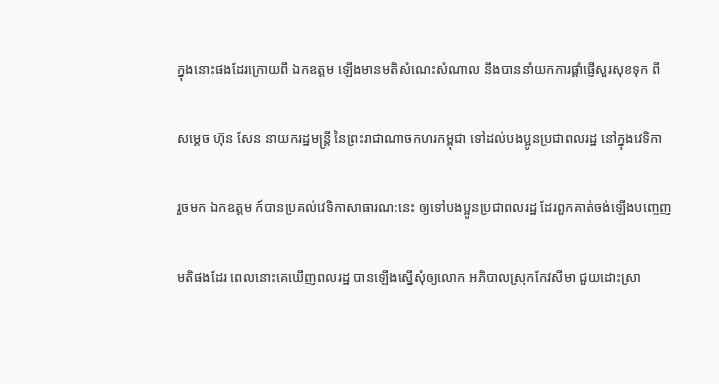ក្នុងនោះផងដែរក្រោយពី ឯកឧត្តម ឡើងមានមតិសំណេះសំណាល នឹងបាននាំយកការផ្ដាំផ្ញើសួរសុខទុក ពី

សម្ដេច ហ៊ុន សែន នាយករដ្ឋមន្ត្រី នៃព្រះរាជាណាចកហរកម្ពុជា ទៅដល់បងប្អូនប្រជាពលរដ្ឋ នៅក្នុងវេទិកា

រួចមក ឯកឧត្តម ក៍បានប្រគល់វេទិកាសាធារណ:នេះ ឲ្យទៅបងប្អូនប្រជាពលរដ្ឋ ដែរពួកគាត់ចង់ឡើងបញ្ចេញ

មតិផងដែរ ពេលនោះគេឃើញពលរដ្ឋ បានឡើងស្នើសុំឲ្យលោក អភិបាលស្រុកកែវសីមា ជួយដោះស្រា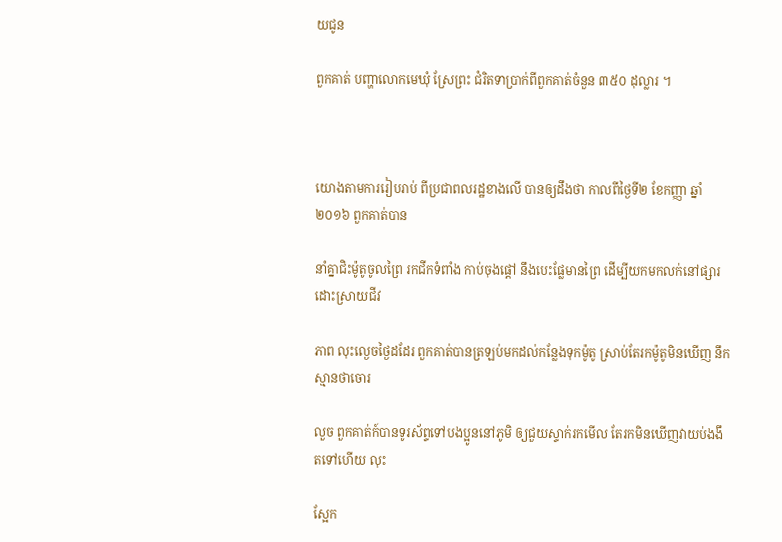យជូន

ពួកគាត់ បញ្ហាលោកមេឃុំ ស្រែព្រះ ជំរិតទាប្រាក់ពីពួកគាត់ចំនួន ៣៥០ ដុល្លារ ។



យោងតាមការរៀបរាប់ ពីប្រជាពលរដ្ឋខាងលើ បានឲ្យដឹងថា កាលពីថ្ងៃទី២ ខែកញ្ញា ឆ្នាំ២០១៦ ពួកគាត់បាន

នាំគ្នាជិះម៉ូតូចូលព្រៃ រកជីកទំពាំង កាប់ចុងផ្ដៅ នឹងបេះផ្លែមានព្រៃ ដើម្បីយកមកលក់នៅផ្សារ ដោះស្រាយជីវ

ភាព លុះល្ងេចថ្ងៃដដែរ ពួកគាត់បានត្រឡប់មកដល់កន្លែងទុកម៉ូតូ ស្រាប់តែរកម៉ូតូមិនឃើញ នឹកស្មានថាចោរ

លួច ពួកគាត់ក៍បានទូរស័ព្ទទៅបងប្អូននៅភូមិ ឲ្យជួយស្ទាក់រកមើល តែរកមិនឃើញវាយប់ងងឹតទៅហើយ លុះ

ស្អែក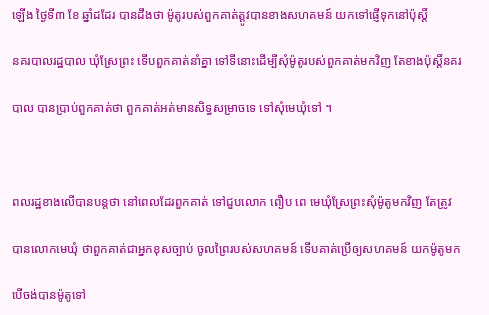ឡើង ថ្ងៃទី៣ ខែ ឆ្នាំដដែរ បានដឹងថា ម៉ូតូរបស់ពួកគាត់ត្តូវបានខាងសហគមន៍ យកទៅផ្ញើទុកនៅប៉ុស្តិ៍

នគរបាលរដ្ឋបាល ឃុំស្រែព្រះ ទើបពួកគាត់នាំគ្នា ទៅទីនោះដើម្បីសុំម៉ូតូរបស់ពួកគាត់មកវិញ តែខាងប៉ុស្តិ៍នគរ

បាល បានប្រាប់ពួកគាត់ថា ពួកគាត់អត់មានសិទ្ធសម្រាចទេ ទៅសុំមេឃុំទៅ ។



ពលរដ្ឋខាងលើបានបន្តថា នៅពេលដែរពួកគាត់ ទៅជួបលោក ពឿប ពេ មេឃុំស្រែព្រះសុំម៉ូតូមកវិញ តែត្រូវ

បានលោកមេឃុំ ថាពួកគាត់ជាអ្នកខុសច្បាប់ ចូលព្រៃរបស់សហគមន៍ ទើបគាត់ប្រើឲ្យសហគមន៍ យកម៉ូតូមក

បើចង់បានម៉ូតូទៅ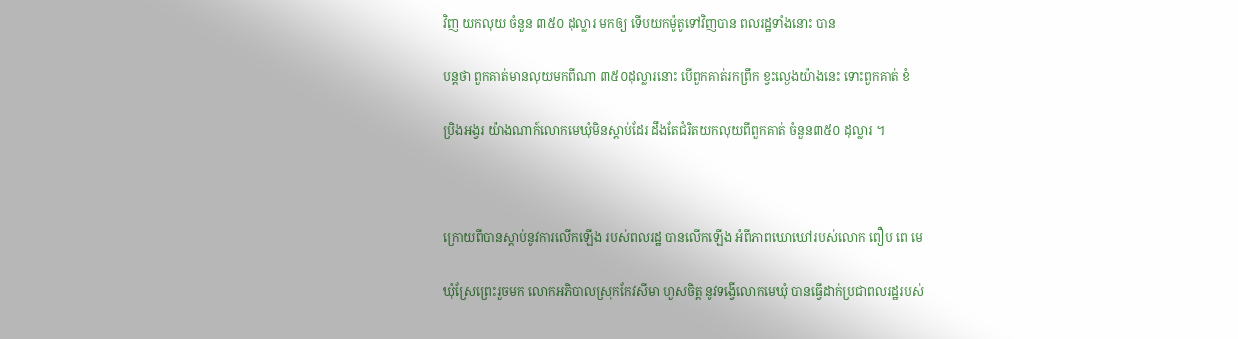វិញ យកលុយ ចំនួន ៣៥០ ដុល្លារ មកឲ្យ ទើបយកម៉ូតូទៅវិញបាន ពលរដ្ឋទាំងនោះ បាន

បន្តថា ពួកគាត់មានលុយមកពីណា ៣៥០ដុល្លារនោះ បើពួកគាត់រកព្រឹក ខ្វះល្ងេងយ៉ាងនេះ ទោះពួកគាត់ ខំ

ប្រិងអង្វរ យ៉ាងណាក៍លោកមេឃុំមិនស្ដាប់ដែរ ដឹងតែជំរិតយកលុយពីពួកគាត់ ចំនួន៣៥០ ដុល្លារ ។



ក្រោយពីបានស្ដាប់នូវការលើកឡើង របស់ពលរដ្ឋ បានលើកឡើង អំពីភាពឃោឃៅរបស់លោក ពឿប ពេ មេ

ឃុំស្រែព្រេះរួចមក លោកអភិបាលស្រុកកែវសីមា ហួសចិត្ត នូវទង្វើលោកមេឃុំ បានធ្វើដាក់ប្រជាពលរដ្ឋរបស់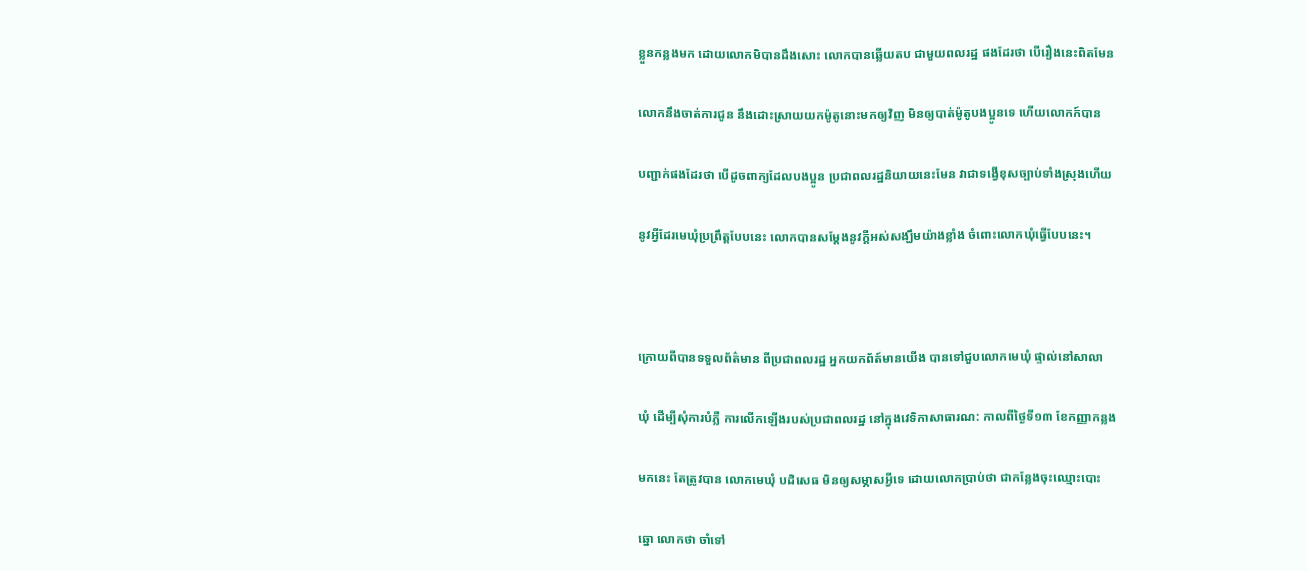ខ្លួនកន្លងមក ដោយលោកមិបានដឹងសោះ លោកបានឆ្លើយតប ជាមួយពលរដ្ឋ ផងដែរថា បើរឿងនេះពិតមែន

លោកនឹងចាត់ការជូន នឹងដោះស្រាយយកម៉ូតូនោះមកឲ្យវិញ មិនឲ្យបាត់ម៉ូតូបងប្អូនទេ ហើយលោកក៍បាន

បញ្ជាក់ផងដែរថា បើដូចពាក្យដែលបងប្អូន ប្រជាពលរដ្ឋនិយាយនេះមែន វាជាទង្វើខុសច្បាប់ទាំងស្រុងហើយ

នូវអ្វីដែរមេឃុំប្រព្រឹត្តបែបនេះ លោកបានសម្ដែងនូវក្ដីអស់សង្ឃឹមយ៉ាងខ្លាំង ចំពោះលោកឃុំធ្វើបែបនេះ។



ក្រោយពីបានទទួលព័ត៌មាន ពីប្រជាពលរដ្ឋ អ្នកយកព័ត៍មានយើង បានទៅជួបលោកមេឃុំ ផ្ទាល់នៅសាលា

ឃុំ ដើម្បីសុំការបំភ្លឺ ការលើកឡើងរបស់ប្រជាពលរដ្ឋ នៅក្នុងវេទិកាសាធារណ: កាលពីថ្ងៃទី១៣ ខែកញ្ញាកន្លង

មកនេះ តែត្រូវបាន លោកមេឃុំ បដិសេធ មិនឲ្យសម្ភាសអ្វីទេ ដោយលោកប្រាប់ថា ជាកន្លែងចុះឈ្មោះបោះ

ឆ្នោ លោកថា ចាំទៅ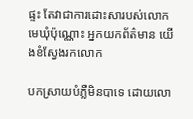ផ្ទះ តែវាជាការដោះសារបស់លោកមេឃុំប៉ុណ្ណោះ អ្នកយកព័ត៌មាន យើងខំស្វែងរកលោក

បកស្រាយបំភ្លឺមិនបាទេ ដោយលោ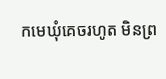កមេឃុំគេចរហូត មិនព្រ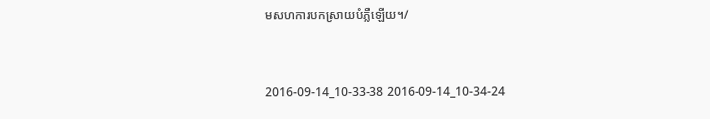មសហការបកស្រាយបំភ្លឺឡើយ។/



2016-09-14_10-33-38 2016-09-14_10-34-24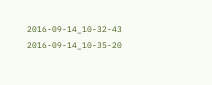2016-09-14_10-32-43 2016-09-14_10-35-20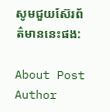សូមជួយស៊ែរព័ត៌មាននេះផង:

About Post Author